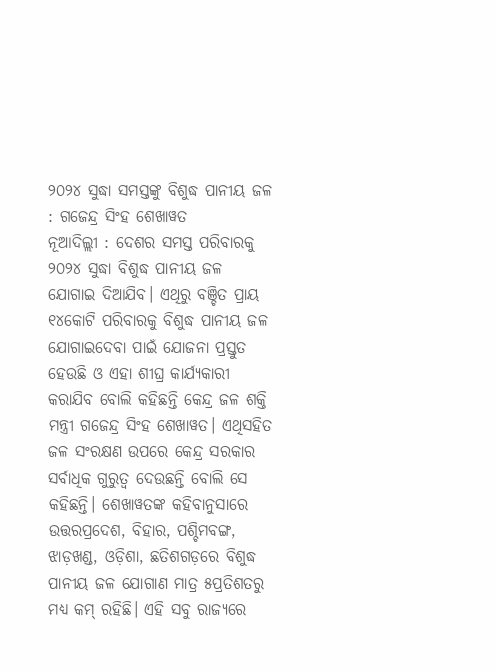୨୦୨୪ ସୁଦ୍ଧା ସମସ୍ତଙ୍କୁ ବିଶୁଦ୍ଧ ପାନୀୟ ଜଳ : ଗଜେନ୍ଦ୍ର ସିଂହ ଶେଖାୱତ
ନୂଆଦିଲ୍ଲୀ : ଦେଶର ସମସ୍ତ ପରିବାରକୁ ୨୦୨୪ ସୁଦ୍ଧା ବିଶୁଦ୍ଧ ପାନୀୟ ଜଳ ଯୋଗାଇ ଦିଆଯିବ। ଏଥିରୁ ବଞ୍ଚିତ ପ୍ରାୟ ୧୪କୋଟି ପରିବାରକୁ ବିଶୁଦ୍ଧ ପାନୀୟ ଜଳ ଯୋଗାଇଦେବା ପାଇଁ ଯୋଜନା ପ୍ରସ୍ତୁତ ହେଉଛି ଓ ଏହା ଶୀଘ୍ର କାର୍ଯ୍ୟକାରୀ କରାଯିବ ବୋଲି କହିଛନ୍ତି କେନ୍ଦ୍ର ଜଳ ଶକ୍ତି ମନ୍ତ୍ରୀ ଗଜେନ୍ଦ୍ର ସିଂହ ଶେଖାୱତ। ଏଥିସହିତ ଜଳ ସଂରକ୍ଷଣ ଉପରେ କେନ୍ଦ୍ର ସରକାର ସର୍ବାଧିକ ଗୁରୁତ୍ବ ଦେଉଛନ୍ତି ବୋଲି ସେ କହିଛନ୍ତି। ଶେଖାୱତଙ୍କ କହିବାନୁସାରେ ଉତ୍ତରପ୍ରଦେଶ, ବିହାର, ପଶ୍ଚିମବଙ୍ଗ, ଝାଡ଼ଖଣ୍ଡ, ଓଡ଼ିଶା, ଛତିଶଗଡ଼ରେ ବିଶୁଦ୍ଧ ପାନୀୟ ଜଳ ଯୋଗାଣ ମାତ୍ର ୫ପ୍ରତିଶତରୁ ମଧ୍ୟ କମ୍ ରହିଛି। ଏହି ସବୁ ରାଜ୍ୟରେ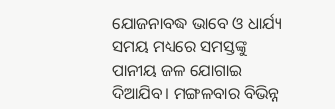ଯୋଜନାବଦ୍ଧ ଭାବେ ଓ ଧାର୍ଯ୍ୟ ସମୟ ମଧ୍ୟରେ ସମସ୍ତଙ୍କୁ ପାନୀୟ ଜଳ ଯୋଗାଇ ଦିଆଯିବ। ମଙ୍ଗଳବାର ବିଭିନ୍ନ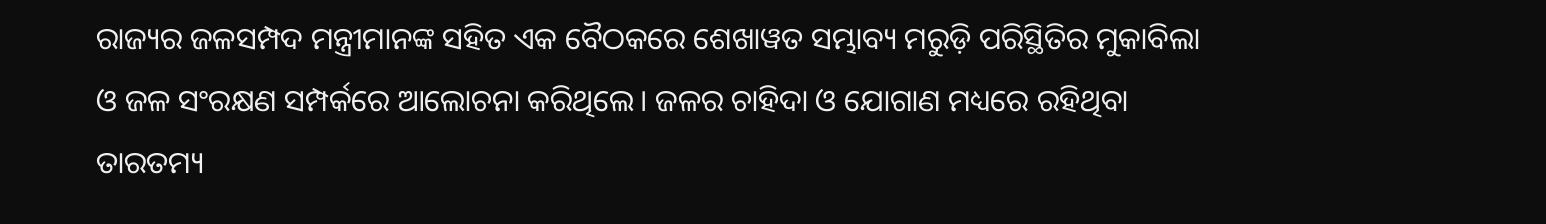ରାଜ୍ୟର ଜଳସମ୍ପଦ ମନ୍ତ୍ରୀମାନଙ୍କ ସହିତ ଏକ ବୈଠକରେ ଶେଖାୱତ ସମ୍ଭାବ୍ୟ ମରୁଡ଼ି ପରିସ୍ଥିତିର ମୁକାବିଲା ଓ ଜଳ ସଂରକ୍ଷଣ ସମ୍ପର୍କରେ ଆଲୋଚନା କରିଥିଲେ। ଜଳର ଚାହିଦା ଓ ଯୋଗାଣ ମଧ୍ୟରେ ରହିଥିବା ତାରତମ୍ୟ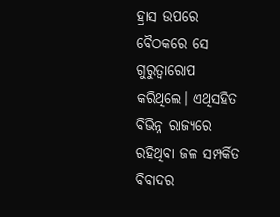ହ୍ରାସ ଉପରେ ବୈଠକରେ ସେ ଗୁରୁତ୍ବାରୋପ କରିଥିଲେ। ଏଥିସହିତ ବିଭିନ୍ନ ରାଜ୍ୟରେ ରହିଥିବା ଜଳ ସମ୍ପର୍କିତ ବିବାଦର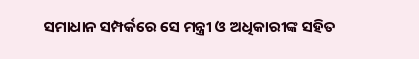ସମାଧାନ ସମ୍ପର୍କରେ ସେ ମନ୍ତ୍ରୀ ଓ ଅଧିକାରୀଙ୍କ ସହିତ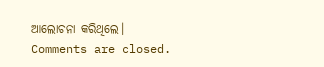ଆଲୋଚନା କରିଥିଲେ।
Comments are closed.